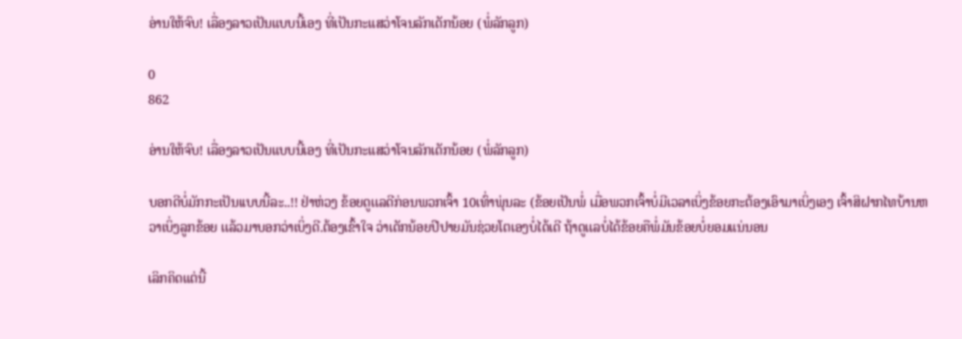ອ່ານໃຫ້ຈົບ! ເລື່ອງລາວເປັນແບບນີ້ເອງ ທີ່ເປັນກະແສວ່າໂຈນລັກເດັກນ້ອຍ (ພໍ່ລັກລູກ)

0
862

ອ່ານໃຫ້ຈົບ! ເລື່ອງລາວເປັນແບບນີ້ເອງ ທີ່ເປັນກະແສວ່າໂຈນລັກເດັກນ້ອຍ (ພໍ່ລັກລູກ)

ບອກດີບໍ່ມັກກະເປັນເເບບນີ້ລະ..!! ຢ່າຫ່ວງ ຂ້ອຍດູເເລດີກ່ອນພວກເຈົ້າ 10ເທົ່າພຸ່ນລະ (ຂ້ອຍເປັນພໍ່ ເມື່ອພວກເຈົ້າບໍ່ມີເວລາເບິ່ງຂ້ອຍກະຕ້ອງເອົາມາເບິ່ງເອງ ເຈົ້າສິຝາກໄທບ້ານຫວາເບິ່ງລູກຂ້ອຍ ເເລ້ວມາບອກວ່າເບິ່ງດີ.ຕ້ອງເຂົ້າໃຈ ວ່າເດັກນ້ອຍປີປາຍມັນຊ່ວຍໂຕເອງບໍ່ໄດ້ເດີ ຖ້າດູເເລບໍ່ໄດ້ຂ້ອຍຄືພໍ່ມັນຂ້ອຍບໍ່ຍອມແນ່ນອນ

ເລິກຄິດແຕ່ນີ້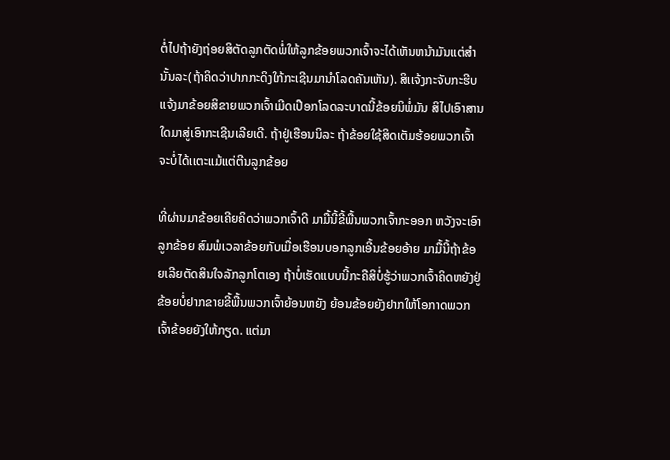ຕໍ່ໄປຖ້າຍັງຖ່ອຍສິຕັດລູກຕັດພໍ່ໃຫ້ລູກຂ້ອຍພວກເຈົ້າຈະໄດ້ເຫັນຫນ້າມັນແຕ່ສຳນັ້ນລະ(ຖ້າຄິດວ່າປາກກະດິງໃກ້ກະເຊີນມານຳໂລດຄັນເຫັນ). ສິເເຈ້ງກະຈັບກະຮີບເເຈ້ງມາຂ້ອຍສິຂາຍພວກເຈົ້າເມີດເປືອກໂລດລະບາດນີ້ຂ້ອຍນິພໍ່ມັນ ສິໄປເອົາສານໃດມາສູ່ເອົາກະເຊີນເລີຍເດີ. ຖ້າຢູ່ເຮືອນນິລະ ຖ້າຂ້ອຍໃຊ້ສິດເຕັມຮ້ອຍພວກເຈົ້າຈະບໍ່ໄດ້ເເຕະແມ້ແຕ່ຕີນລູກຂ້ອຍ

ທີ່ຜ່ານມາຂ້ອຍເຄີຍຄິດວ່າພວກເຈົ້າດີ ມາມື້ນີ້ຂີ້ພື້ນພວກເຈົ້າກະອອກ ຫວັງຈະເອົາລູກຂ້ອຍ ສົມພໍເວລາຂ້ອຍກັບເມື່ອເຮືອນບອກລູກເອີ້ນຂ້ອຍອ້າຍ ມາມື້ນີ້ຖ້າຂ້ອຍເລີຍຕັດສິນໃຈລັກລູກໂຕເອງ ຖ້າບໍ່ເຮັດແບບນີ້ກະຄືສິບໍ່ຮູ້ວ່າພວກເຈົ້າຄິດຫຍັງຢູ່ ຂ້ອຍບໍ່ຢາກຂາຍຂີ້ພື້ນພວກເຈົ້າຍ້ອນຫຍັງ ຍ້ອນຂ້ອຍຍັງຢາກໃຫ້ໂອກາດພວກເຈົ້າຂ້ອຍຍັງໃຫ້ກຽດ. ແຕ່ມາ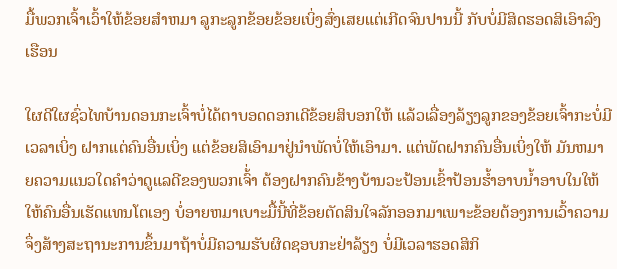ມື້ພວກເຈົ້າເວົ້າໃຫ້ຂ້ອຍສຳຫມາ ລູກະລູກຂ້ອຍຂ້ອຍເບິ່ງສົ່ງເສຍແຕ່ເກີດຈົນປານນີ້ ກັບບໍ່ມີສິດຮອດສິເອົາລົງເຮືອນ

ໃຜດີໃຜຊົ່ວໄທບ້ານດອນກະເຈົ້າບໍ່ໄດ້ຕາບອດດອກເດີຂ້ອຍສິບອກໃຫ້ ແລ້ວເລື່ອງລ້ຽງລູກຂອງຂ້ອຍເຈົ້າກະບໍ່ມີເວລາເບິ່ງ ຝາກແຕ່ຄົນອື່ນເບິ່ງ ແຕ່ຂ້ອຍສິເອົາມາຢູ່ນຳພັດບໍ່ໃຫ້ເອົາມາ. ແຕ່ພັດຝາກຄົນອື່ນເບິ່ງໃຫ້ ມັນຫມາຍຄວາມແນວໃດຄຳວ່າດູແລດີຂອງພວກເຈົ້່າ ຕ້ອງຝາກຄົນຂ້າງບ້ານວະປ້ອນເຂົ້າປ້ອນຮ້ຳອາບນ້ຳອາບໃນໃຫ້ ໃຫ້ຄົນອື່ນເຮັດແທນໂຕເອງ ບໍ່ອາຍຫມາເບາະມື້ນີ້ທີ່ຂ້ອຍຕັດສິນໃຈລັກອອກມາເພາະຂ້ອຍຕ້ອງການເວົ້າຄວາມຈຶ່ງສ້າງສະຖານະການຂຶ້ນມາຖ້າບໍ່ມີຄວາມຮັບຜິດຊອບກະຢ່າລ້ຽງ ບໍ່ມີເວລາຮອດສິກິ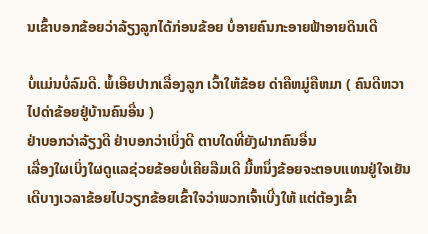ນເຂົ້າບອກຂ້ອຍວ່າລ້ຽງລູກໄດ້ກ່ອນຂ້ອຍ ບໍ່ອາຍຄົນກະອາຍຟ້າອາຍດິນເດີ

ບໍ່ແມ່ນບໍ່ລົມດີ. ພໍ້ເອີຍປາກເລື່ອງລູກ ເວົ້າໃຫ້ຂ້ອຍ ດ່າຄືຫມູ່ຄືຫມາ ( ຄົນດີຫວາ ໄປດ່າຂ້ອຍຢູ່ບ້ານຄົນອື່ນ )
ຢ່າບອກວ່າລ້ຽງດີ ຢ່າບອກວ່າເບິ່ງດີ ຕາບໃດທີ່ຍັງຝາກຄົນອື່ນ
ເລື່ອງໃຜເບິ່ງໃຜດູເເລຊ່ວຍຂ້ອຍບໍ່ເຄີຍລືມເດີ ມື້ຫນຶ່ງຂ້ອຍຈະຕອບແທນຢູ່ໃຈເຍັນເດີບາງເວລາຂ້ອຍໄປວຽກຂ້ອຍເຂົ້າໃຈວ່າພວກເຈົ້າເບີ່ງໃຫ້ ແຕ່ຕ້ອງເຂົ້າ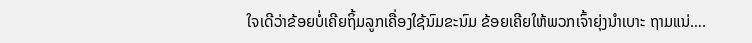ໃຈເດີວ່າຂ້ອຍບໍ່ເຄີຍຖິ້ມລູກເຄື່ອງໃຊ້ນົມຂະນົມ ຂ້ອຍເຄີຍໃຫ້ພວກເຈົ້າຍຸ່ງນຳເບາະ ຖາມແນ່….